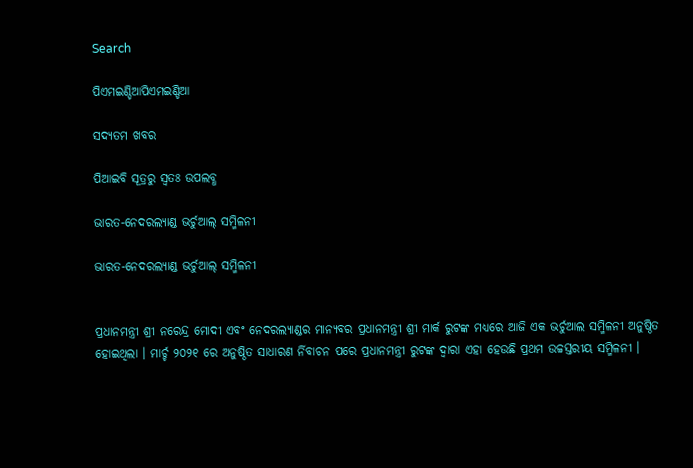Search

ପିଏମଇଣ୍ଡିଆପିଏମଇଣ୍ଡିଆ

ସଦ୍ୟତମ ଖବର

ପିଆଇବି ସୂତ୍ରରୁ ସ୍ବତଃ ଉପଲବ୍ଧ

ଭାରତ-ନେଦରଲ୍ୟାଣ୍ଡ ଭର୍ଚୁଆଲ୍ ସମ୍ମିଳନୀ

ଭାରତ-ନେଦରଲ୍ୟାଣ୍ଡ ଭର୍ଚୁଆଲ୍ ସମ୍ମିଳନୀ


ପ୍ରଧାନମନ୍ତ୍ରୀ ଶ୍ରୀ ନରେନ୍ଦ୍ର ମୋଦୀ ଏବଂ ନେଦରଲ୍ୟାଣ୍ଡର ମାନ୍ୟବର ପ୍ରଧାନମନ୍ତ୍ରୀ ଶ୍ରୀ ମାର୍କ ରୁଟଙ୍କ ମଧ୍ୟରେ ଆଜି ଏକ ଭର୍ଚୁଆଲ ସମ୍ମିଳନୀ ଅନୁଷ୍ଠିତ ହୋଇଥିଲା । ମାର୍ଚ୍ଚ ୨୦୨୧ ରେ ଅନୁଷ୍ଠିତ ସାଧାରଣ ର୍ନିବାଚନ ପରେ ପ୍ରଧାନମନ୍ତ୍ରୀ ରୁଟଙ୍କ ଦ୍ୱାରା ଏହା ହେଉଛି ପ୍ରଥମ ଉଚ୍ଚସ୍ତରୀୟ ସମ୍ମିଳନୀ ।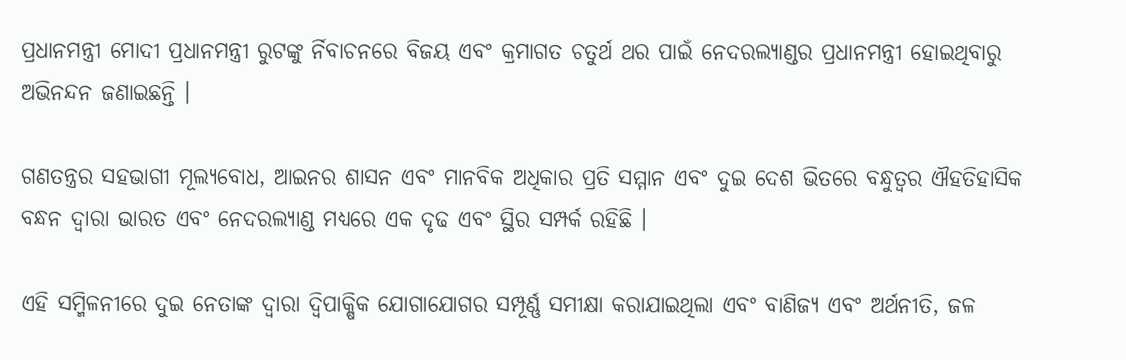ପ୍ରଧାନମନ୍ତ୍ରୀ ମୋଦୀ ପ୍ରଧାନମନ୍ତ୍ରୀ ରୁଟଙ୍କୁ ର୍ନିବାଚନରେ ବିଜୟ ଏବଂ କ୍ରମାଗତ ଚତୁର୍ଥ ଥର ପାଇଁ ନେଦରଲ୍ୟାଣ୍ଡର ପ୍ରଧାନମନ୍ତ୍ରୀ ହୋଇଥିବାରୁ ଅଭିନନ୍ଦନ ଜଣାଇଛନ୍ତି ।

ଗଣତନ୍ତ୍ରର ସହଭାଗୀ ମୂଲ୍ୟବୋଧ, ଆଇନର ଶାସନ ଏବଂ ମାନବିକ ଅଧିକାର ପ୍ରତି ସମ୍ମାନ ଏବଂ ଦୁଇ ଦେଶ ଭିତରେ ବନ୍ଧୁତ୍ୱର ଐହତିହାସିକ ବନ୍ଧନ ଦ୍ୱାରା ଭାରତ ଏବଂ ନେଦରଲ୍ୟାଣ୍ଡ ମଧ୍ୟରେ ଏକ ଦୃଢ ଏବଂ ସ୍ଥିର ସମ୍ପର୍କ ରହିଛି ।

ଏହି ସମ୍ମିଳନୀରେ ଦୁଇ ନେତାଙ୍କ ଦ୍ୱାରା ଦ୍ୱିପାକ୍ଷିକ ଯୋଗାଯୋଗର ସମ୍ପୂର୍ଣ୍ଣ ସମୀକ୍ଷା କରାଯାଇଥିଲା ଏବଂ ବାଣିଜ୍ୟ ଏବଂ ଅର୍ଥନୀତି, ଜଳ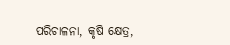ପରିଚାଳନା, କୃଷି କ୍ଷେତ୍ର,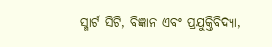ସ୍ମାର୍ଟ ସିଟି, ବିଜ୍ଞାନ ଏବଂ ପ୍ରଯୁକ୍ତିବିଦ୍ୟା,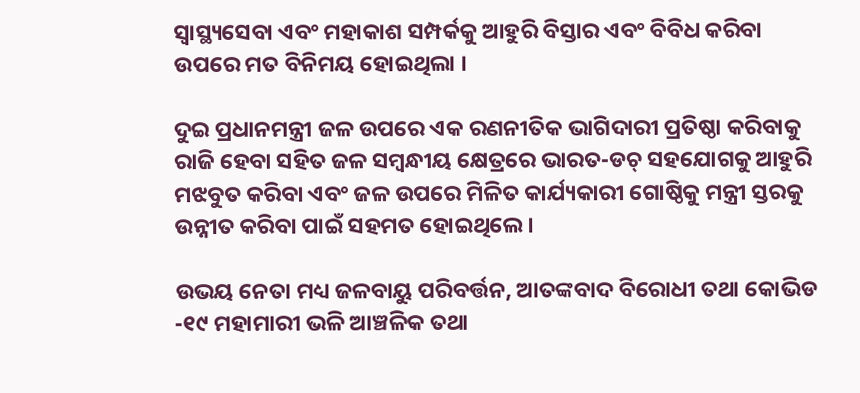ସ୍ୱାସ୍ଥ୍ୟସେବା ଏବଂ ମହାକାଶ ସମ୍ପର୍କକୁ ଆହୁରି ବିସ୍ତାର ଏବଂ ବିବିଧ କରିବା ଉପରେ ମତ ବିନିମୟ ହୋଇଥିଲା ।

ଦୁଇ ପ୍ରଧାନମନ୍ତ୍ରୀ ଜଳ ଉପରେ ଏକ ରଣନୀତିକ ଭାଗିଦାରୀ ପ୍ରତିଷ୍ଠା କରିବାକୁ ରାଜି ହେବା ସହିତ ଜଳ ସମ୍ବନ୍ଧୀୟ କ୍ଷେତ୍ରରେ ଭାରତ-ଡଚ୍ ସହଯୋଗକୁ ଆହୁରି ମଝବୁତ କରିବା ଏବଂ ଜଳ ଉପରେ ମିଳିତ କାର୍ଯ୍ୟକାରୀ ଗୋଷ୍ଠିକୁ ମନ୍ତ୍ରୀ ସ୍ତରକୁ ଉନ୍ନୀତ କରିବା ପାଇଁ ସହମତ ହୋଇଥିଲେ ।

ଉଭୟ ନେତା ମଧ୍ୟ ଜଳବାୟୁ ପରିବର୍ତ୍ତନ, ଆତଙ୍କବାଦ ବିରୋଧୀ ତଥା କୋଭିଡ -୧୯ ମହାମାରୀ ଭଳି ଆଞ୍ଚଳିକ ତଥା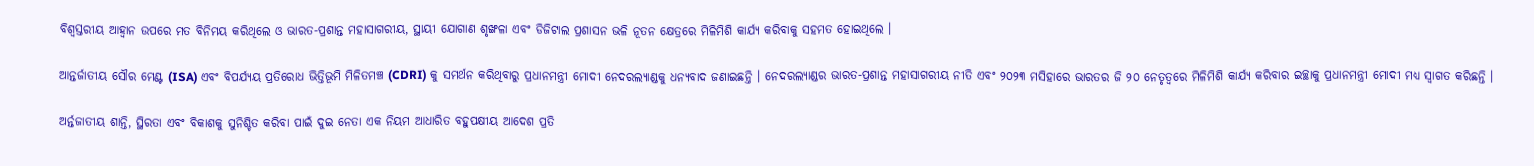ବିଶ୍ୱସ୍ତରୀୟ ଆହ୍ୱାନ ଉପରେ ମତ ବିନିମୟ କରିଥିଲେ ଓ ଭାରତ-ପ୍ରଶାନ୍ତ ମହାସାଗରୀୟ, ସ୍ଥାୟୀ ଯୋଗାଣ ଶୃଙ୍ଖଳା ଏବଂ ଡିଜିଟାଲ ପ୍ରଶାସନ ଭଳି ନୂତନ କ୍ଷେତ୍ରରେ ମିଳିମିଶି କାର୍ଯ୍ୟ କରିବାକୁ ସହମତ ହୋଇଥିଲେ ।

ଆନ୍ତର୍ଜାତୀୟ ସୌର ମେଣ୍ଟ (ISA) ଏବଂ ବିପର୍ଯ୍ୟୟ ପ୍ରତିରୋଧ ଭିତ୍ତିଭୂମି ମିଳିତମଞ୍ଚ (CDRI) କୁ ସମର୍ଥନ କରିଥିବାରୁ ପ୍ରଧାନମନ୍ତ୍ରୀ ମୋଦୀ ନେଦରଲ୍ୟାଣ୍ଡକୁ ଧନ୍ୟବାଦ ଜଣାଇଛନ୍ତି । ନେଦରଲ୍ୟାଣ୍ଡର ଭାରତ-ପ୍ରଶାନ୍ତ ମହାସାଗରୀୟ ନୀତି ଏବଂ ୨୦୨୩ ମସିହାରେ ଭାରତର ଜି ୨୦ ନେତୃତ୍ୱରେ ମିଳିମିଶି କାର୍ଯ୍ୟ କରିବାର ଇଚ୍ଛାକୁ ପ୍ରଧାନମନ୍ତ୍ରୀ ମୋଦୀ ମଧ୍ୟ ସ୍ୱାଗତ କରିଛନ୍ତି ।

ଅର୍ନ୍ତଜାତୀୟ ଶାନ୍ତି, ସ୍ଥିରତା ଏବଂ ବିକାଶକୁ ସୁନିଶ୍ଚିତ କରିବା ପାଇଁ ଦୁଇ ନେତା ଏକ ନିୟମ ଆଧାରିତ ବହୁପକ୍ଷୀୟ ଆଦେଶ ପ୍ରତି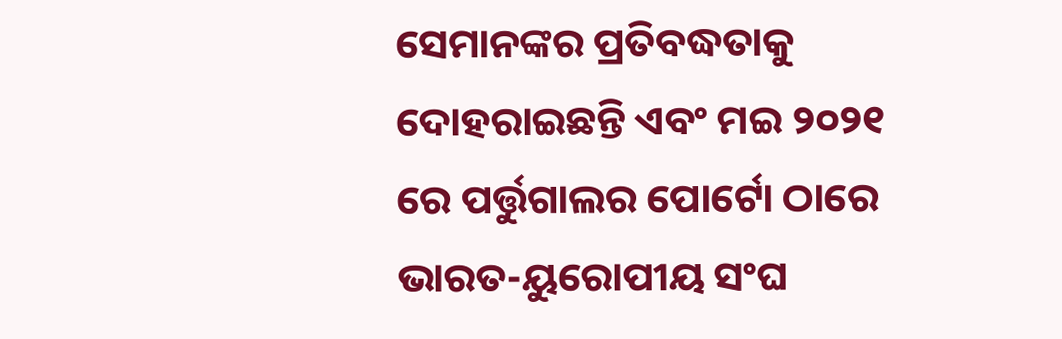ସେମାନଙ୍କର ପ୍ରତିବଦ୍ଧତାକୁ ଦୋହରାଇଛନ୍ତି ଏବଂ ମଇ ୨୦୨୧ ରେ ପର୍ତ୍ତୁଗାଲର ପୋର୍ଟୋ ଠାରେ ଭାରତ-ୟୁରୋପୀୟ ସଂଘ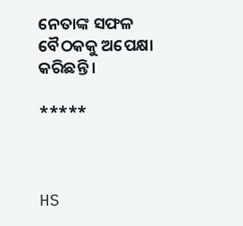ନେତାଙ୍କ ସଫଳ ବୈଠକକୁ ଅପେକ୍ଷା କରିଛନ୍ତି ।

*****



HS